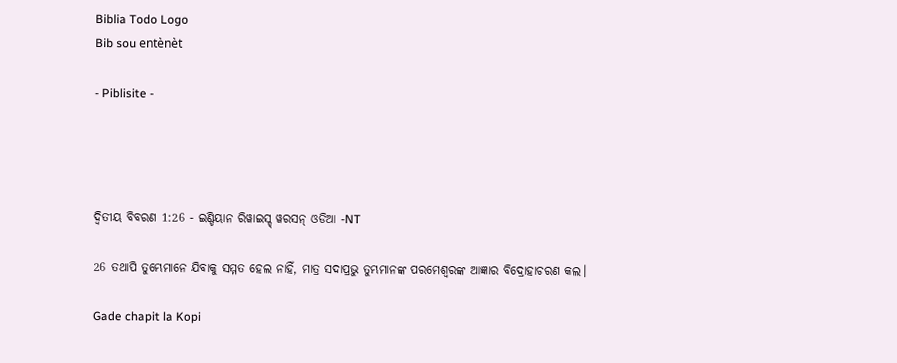Biblia Todo Logo
Bib sou entènèt

- Piblisite -




ଦ୍ଵିତୀୟ ବିବରଣ 1:26 - ଇଣ୍ଡିୟାନ ରିୱାଇସ୍ଡ୍ ୱରସନ୍ ଓଡିଆ -NT

26 ତଥାପି ତୁମ୍ଭେମାନେ ଯିବାକୁ ସମ୍ମତ ହେଲ ନାହିଁ, ମାତ୍ର ସଦାପ୍ରଭୁ ତୁମ୍ଭମାନଙ୍କ ପରମେଶ୍ୱରଙ୍କ ଆଜ୍ଞାର ବିଦ୍ରୋହାଚରଣ କଲ।

Gade chapit la Kopi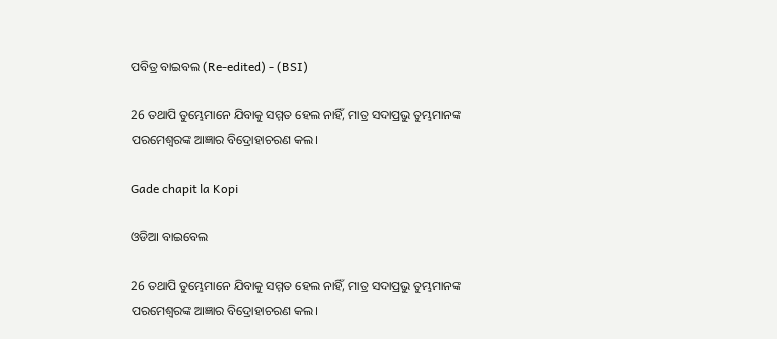ପବିତ୍ର ବାଇବଲ (Re-edited) - (BSI)

26 ତଥାପି ତୁମ୍ଭେମାନେ ଯିବାକୁ ସମ୍ମତ ହେଲ ନାହିଁ, ମାତ୍ର ସଦାପ୍ରଭୁ ତୁମ୍ଭମାନଙ୍କ ପରମେଶ୍ଵରଙ୍କ ଆଜ୍ଞାର ବିଦ୍ରୋହାଚରଣ କଲ।

Gade chapit la Kopi

ଓଡିଆ ବାଇବେଲ

26 ତଥାପି ତୁମ୍ଭେମାନେ ଯିବାକୁ ସମ୍ମତ ହେଲ ନାହିଁ, ମାତ୍ର ସଦାପ୍ରଭୁ ତୁମ୍ଭମାନଙ୍କ ପରମେଶ୍ୱରଙ୍କ ଆଜ୍ଞାର ବିଦ୍ରୋହାଚରଣ କଲ।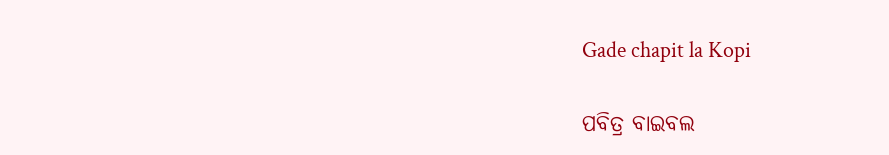Gade chapit la Kopi

ପବିତ୍ର ବାଇବଲ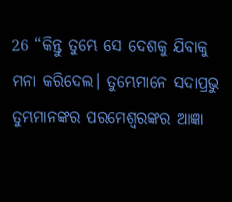26 “କିନ୍ତୁ ତୁମ୍ଭେ ସେ ଦେଶକୁ ଯିବାକୁ ମନା କରିଦେଲ। ତୁମ୍ଭେମାନେ ସଦାପ୍ରଭୁ ତୁମ୍ଭମାନଙ୍କର ପରମେଶ୍ୱରଙ୍କର ଆଜ୍ଞା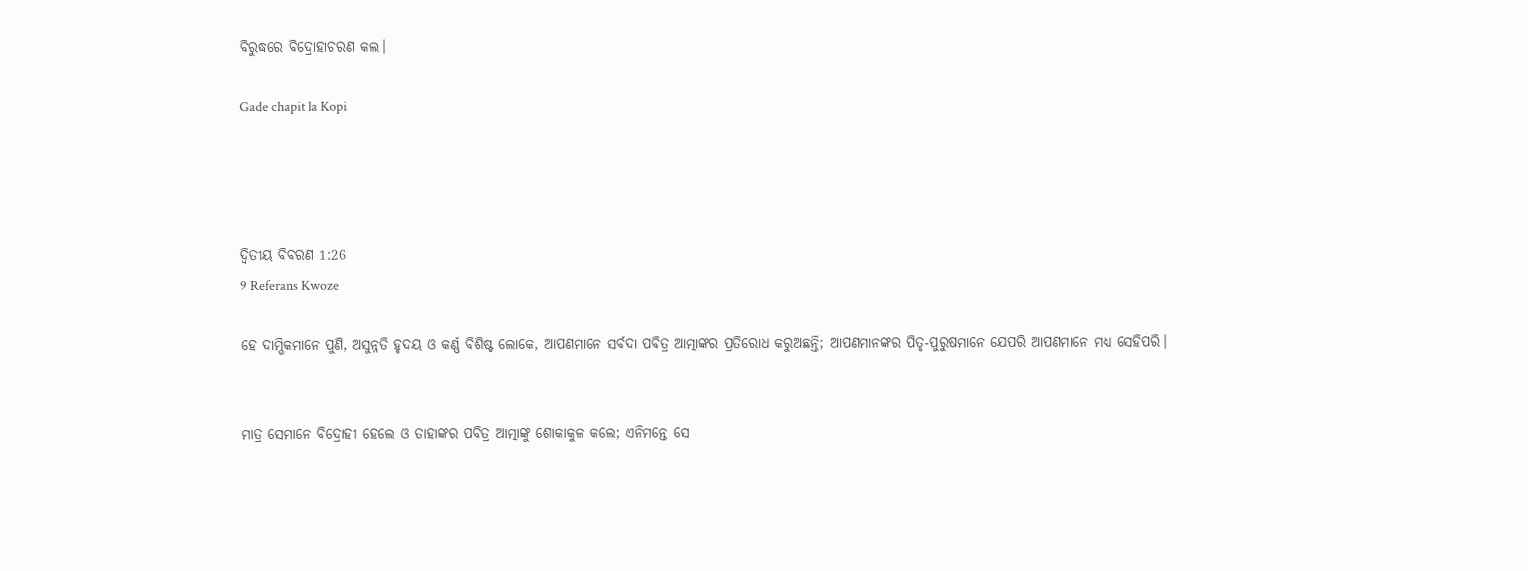ବିରୁଦ୍ଧରେ ବିଦ୍ରୋହାଚରଣ କଲ।

Gade chapit la Kopi




ଦ୍ଵିତୀୟ ବିବରଣ 1:26
9 Referans Kwoze

ହେ ଦାମ୍ଭିକମାନେ ପୁଣି, ଅସୁନ୍ନତି ହୃଦୟ ଓ କର୍ଣ୍ଣ ବିଶିଷ୍ଟ ଲୋକେ, ଆପଣମାନେ ସର୍ବଦା ପବିତ୍ର ଆତ୍ମାଙ୍କର ପ୍ରତିରୋଧ କରୁଅଛନ୍ତି; ଆପଣମାନଙ୍କର ପିତୃ-ପୁରୁଷମାନେ ଯେପରି ଆପଣମାନେ ମଧ୍ୟ ସେହିପରି।


ମାତ୍ର ସେମାନେ ବିଦ୍ରୋହୀ ହେଲେ ଓ ତାହାଙ୍କର ପବିତ୍ର ଆତ୍ମାଙ୍କୁ ଶୋକାକୁଳ କଲେ; ଏନିମନ୍ତେ ସେ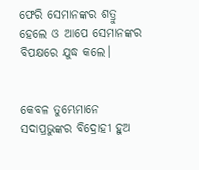ଫେରି ସେମାନଙ୍କର ଶତ୍ରୁ ହେଲେ ଓ ଆପେ ସେମାନଙ୍କର ବିପକ୍ଷରେ ଯୁଦ୍ଧ କଲେ।


କେବଳ ତୁମ୍ଭେମାନେ ସଦାପ୍ରଭୁଙ୍କର ବିଦ୍ରୋହୀ ହୁଅ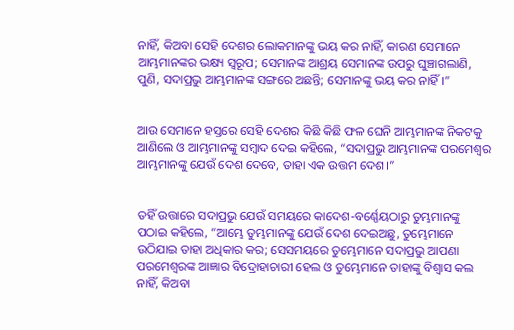ନାହିଁ, କିଅବା ସେହି ଦେଶର ଲୋକମାନଙ୍କୁ ଭୟ କର ନାହିଁ, କାରଣ ସେମାନେ ଆମ୍ଭମାନଙ୍କର ଭକ୍ଷ୍ୟ ସ୍ୱରୂପ; ସେମାନଙ୍କ ଆଶ୍ରୟ ସେମାନଙ୍କ ଉପରୁ ଘୁଞ୍ଚାଗଲାଣି, ପୁଣି, ସଦାପ୍ରଭୁ ଆମ୍ଭମାନଙ୍କ ସଙ୍ଗରେ ଅଛନ୍ତି; ସେମାନଙ୍କୁ ଭୟ କର ନାହିଁ।”


ଆଉ ସେମାନେ ହସ୍ତରେ ସେହି ଦେଶର କିଛି କିଛି ଫଳ ଘେନି ଆମ୍ଭମାନଙ୍କ ନିକଟକୁ ଆଣିଲେ ଓ ଆମ୍ଭମାନଙ୍କୁ ସମ୍ବାଦ ଦେଇ କହିଲେ, “ସଦାପ୍ରଭୁ ଆମ୍ଭମାନଙ୍କ ପରମେଶ୍ୱର ଆମ୍ଭମାନଙ୍କୁ ଯେଉଁ ଦେଶ ଦେବେ, ତାହା ଏକ ଉତ୍ତମ ଦେଶ।”


ତହିଁ ଉତ୍ତାରେ ସଦାପ୍ରଭୁ ଯେଉଁ ସମୟରେ କାଦେଶ-ବର୍ଣ୍ଣେୟଠାରୁ ତୁମ୍ଭମାନଙ୍କୁ ପଠାଇ କହିଲେ, “ଆମ୍ଭେ ତୁମ୍ଭମାନଙ୍କୁ ଯେଉଁ ଦେଶ ଦେଇଅଛୁ, ତୁମ୍ଭେମାନେ ଉଠିଯାଇ ତାହା ଅଧିକାର କର; ସେସମୟରେ ତୁମ୍ଭେମାନେ ସଦାପ୍ରଭୁ ଆପଣା ପରମେଶ୍ୱରଙ୍କ ଆଜ୍ଞାର ବିଦ୍ରୋହାଚାରୀ ହେଲ ଓ ତୁମ୍ଭେମାନେ ତାହାଙ୍କୁ ବିଶ୍ୱାସ କଲ ନାହିଁ, କିଅବା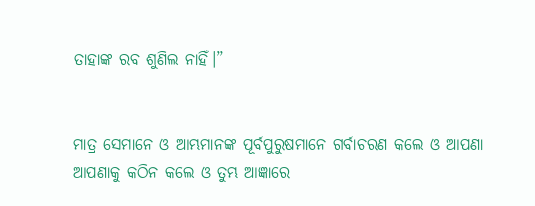ତାହାଙ୍କ ରବ ଶୁଣିଲ ନାହିଁ।”


ମାତ୍ର ସେମାନେ ଓ ଆମ୍ଭମାନଙ୍କ ପୂର୍ବପୁରୁଷମାନେ ଗର୍ବାଚରଣ କଲେ ଓ ଆପଣା ଆପଣାକୁ କଠିନ କଲେ ଓ ତୁମ୍ଭ ଆଜ୍ଞାରେ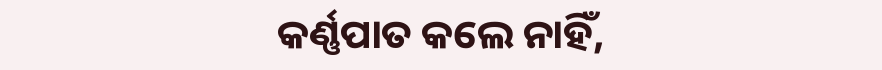କର୍ଣ୍ଣପାତ କଲେ ନାହିଁ,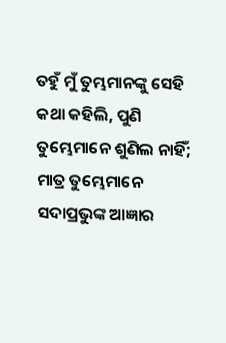ତହୁଁ ମୁଁ ତୁମ୍ଭମାନଙ୍କୁ ସେହି କଥା କହିଲି, ପୁଣି ତୁମ୍ଭେମାନେ ଶୁଣିଲ ନାହିଁ; ମାତ୍ର ତୁମ୍ଭେମାନେ ସଦାପ୍ରଭୁଙ୍କ ଆଜ୍ଞାର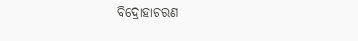ବିଦ୍ରୋହାଚରଣ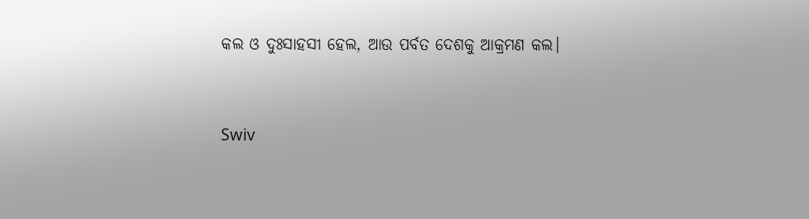କଲ ଓ ଦୁଃସାହସୀ ହେଲ, ଆଉ ପର୍ବତ ଦେଶକୁ ଆକ୍ରମଣ କଲ।


Swiv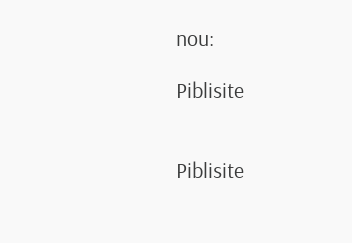nou:

Piblisite


Piblisite